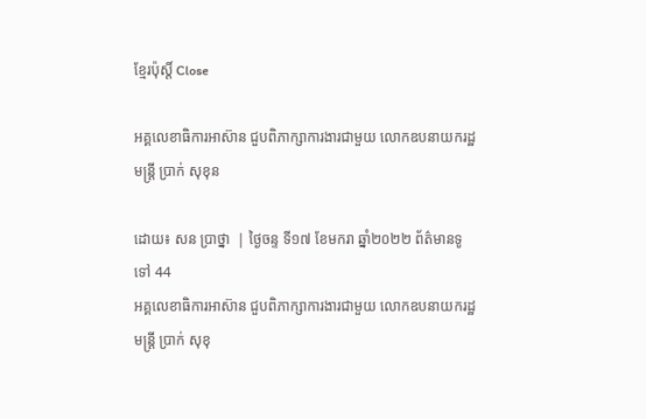ខ្មែរប៉ុស្ដិ៍ Close

អគ្គលេខាធិការអាស៊ាន ជួបពិភាក្សាការងារជាមួយ លោកឧបនាយករដ្ឋមន្រ្តី ប្រាក់ សុខុន

ដោយ៖ សន ប្រាថ្នា  | ថ្ងៃចន្ទ ទី១៧ ខែមករា ឆ្នាំ២០២២ ព័ត៌មានទូទៅ 44
អគ្គលេខាធិការអាស៊ាន ជួបពិភាក្សាការងារជាមួយ លោកឧបនាយករដ្ឋមន្រ្តី ប្រាក់ សុខុ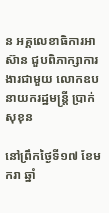ន អគ្គលេខាធិការអាស៊ាន ជួបពិភាក្សាការងារជាមួយ លោកឧបនាយករដ្ឋមន្រ្តី ប្រាក់ សុខុន

នៅព្រឹកថ្ងៃទី១៧ ខែមករា ឆ្នាំ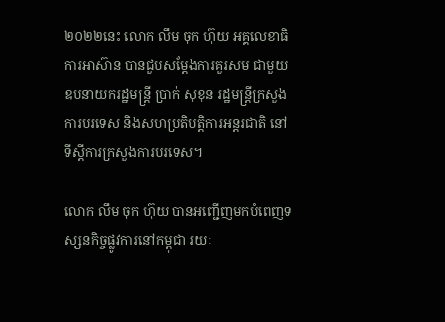២០២២នេះ លោក លឹម ចុក ហ៊ុយ អគ្គលេខាធិការអាស៊ាន បានជួបសម្ដែងការគួរសម ជាមួយឧបនាយករដ្ឋមន្ត្រី ប្រាក់ សុខុន រដ្ឋមន្ត្រីក្រសួងការបរទេស និងសហប្រតិបត្តិការអន្តរជាតិ នៅទីស្តីការក្រសួងការបរទេស។

លោក លឹម ចុក ហ៊ុយ បានអញ្ជើញមកបំពេញទស្សនកិច្ចផ្លូវការនៅកម្ពុជា រយៈ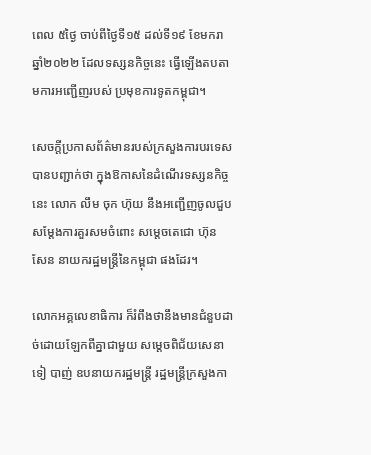ពេល ៥ថ្ងៃ ចាប់ពីថ្ងៃទី១៥ ដល់ទី១៩ ខែមករា ឆ្នាំ២០២២ ដែលទស្សនកិច្ចនេះ ធ្វើឡើងតបតាមការអញ្ជើញរបស់ ប្រមុខការទូតកម្ពុជា។

សេចក្តីប្រកាសព័ត៌មានរបស់ក្រសួងការបរទេស បានបញ្ជាក់ថា ក្នុងឱកាសនៃដំណើរទស្សនកិច្ចនេះ លោក លឹម ចុក ហ៊ុយ នឹងអញ្ជើញចូលជួបសម្តែងការគួរសមចំពោះ សម្តេចតេជោ ហ៊ុន សែន នាយករដ្ឋមន្រ្តីនៃកម្ពុជា ផងដែរ។

លោកអគ្គលេខាធិការ ក៏រំពឹងថានឹងមានជំនួបដាច់ដោយឡែកពីគ្នាជាមួយ សម្តេចពិជ័យសេនា ទៀ បាញ់ ឧបនាយករដ្ឋមន្រ្តី រដ្ឋមន្រ្តីក្រសួងកា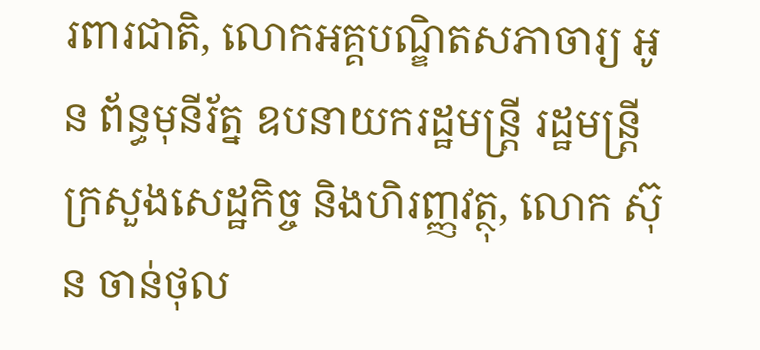រពារជាតិ, លោកអគ្គបណ្ឌិតសភាចារ្យ អូន ព័ន្ធមុនីរ័ត្ន ឧបនាយករដ្ឋមន្ត្រី រដ្ឋមន្រ្ដីក្រសួងសេដ្ឋកិច្ច និងហិរញ្ញវត្ថុ, លោក ស៊ុន ចាន់ថុល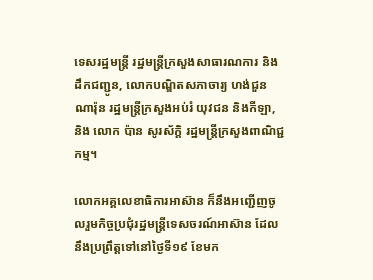ទេសរដ្ឋមន្រ្តី រដ្ឋមន្រ្តីក្រសួងសាធារណការ និងដឹកជញ្ជូន, លោកបណ្ឌិតសភាចារ្យ ហង់ជួន ណារ៉ុន រដ្ឋមន្រ្តីក្រសួងអប់រំ យុវជន និងកីឡា, និង លោក ប៉ាន សូរស័ក្តិ រដ្ឋមន្ត្រីក្រសួងពាណិជ្ជកម្ម។

លោកអគ្គលេខាធិការអាស៊ាន ក៏នឹងអញ្ជើញចូលរួមកិច្ចប្រជុំរដ្ឋមន្រ្តីទេសចរណ៍អាស៊ាន ដែលនឹងប្រព្រឹត្តទៅនៅថ្ងៃទី១៩ ខែមក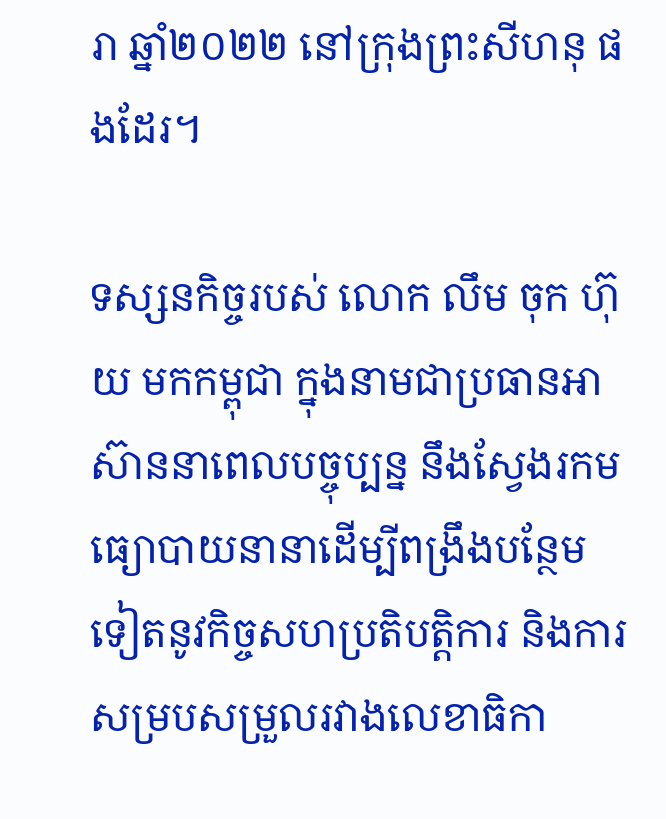រា ឆ្នាំ២០២២ នៅក្រុងព្រះសីហនុ ផងដែរ។

ទស្សនកិច្ចរបស់ លោក លឹម ចុក ហ៊ុយ មកកម្ពុជា ក្នុងនាមជាប្រធានអាស៊ាននាពេលបច្ចុប្បន្ន នឹងស្វែងរកមធ្យោបាយនានាដើម្បីពង្រឹងបន្ថែមទៀតនូវកិច្ចសហប្រតិបត្តិការ និងការសម្របសម្រួលរវាងលេខាធិកា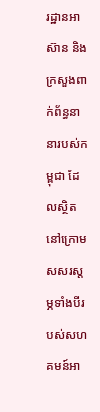រដ្ឋានអាស៊ាន និងក្រសួងពាក់ព័ន្ធនានារបស់កម្ពុជា ដែលស្ថិតនៅក្រោមសសរស្តម្ភទាំងបីរបស់សហគមន៍អា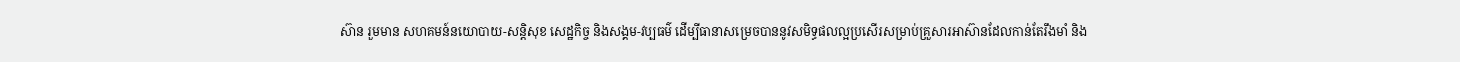ស៊ាន រួមមាន សហគមន៍នយោបាយ-សន្តិសុខ សេដ្ឋកិច្ច និងសង្គម-វប្បធម៌ ដើម្បីធានាសម្រេចបាននូវសមិទ្ធផលល្អប្រសើរសម្រាប់គ្រួសារអាស៊ានដែលកាន់តែរឹងមាំ និង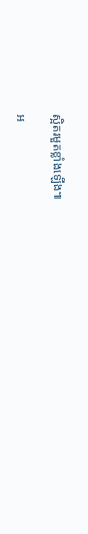ស្អិតរមួតខ្លាំងឡើង៕

អ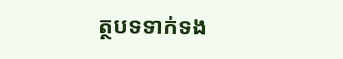ត្ថបទទាក់ទង